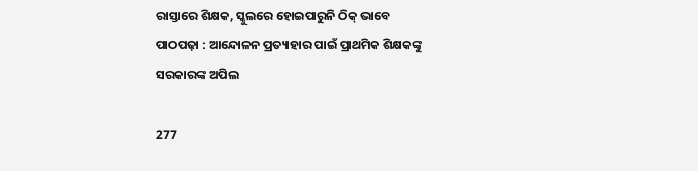ରାସ୍ତାରେ ଶିକ୍ଷକ, ସ୍କୁଲରେ ହୋଇପାରୁନି ଠିକ୍ ଭାବେ ପାଠପଢ଼ା : ଆନ୍ଦୋଳନ ପ୍ରତ୍ୟାହାର ପାଇଁ ପ୍ରାଥମିକ ଶିକ୍ଷକଙ୍କୁ ସରକାରଙ୍କ ଅପିଲ

277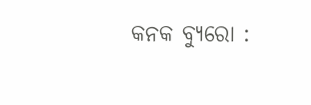କନକ ବ୍ୟୁରୋ :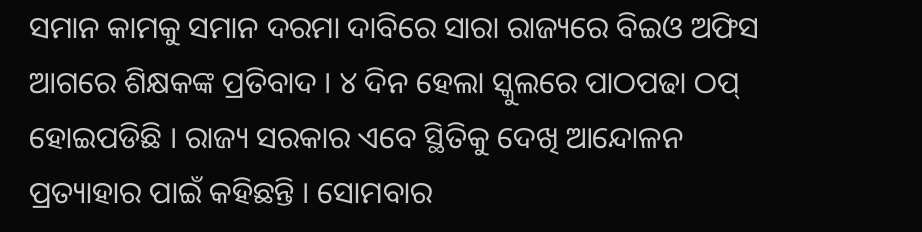ସମାନ କାମକୁ ସମାନ ଦରମା ଦାବିରେ ସାରା ରାଜ୍ୟରେ ବିଇଓ ଅଫିସ ଆଗରେ ଶିକ୍ଷକଙ୍କ ପ୍ରତିବାଦ । ୪ ଦିନ ହେଲା ସ୍କୁଲରେ ପାଠପଢା ଠପ୍ ହୋଇପଡିଛି । ରାଜ୍ୟ ସରକାର ଏବେ ସ୍ଥିତିକୁ ଦେଖି ଆନ୍ଦୋଳନ ପ୍ରତ୍ୟାହାର ପାଇଁ କହିଛନ୍ତି । ସୋମବାର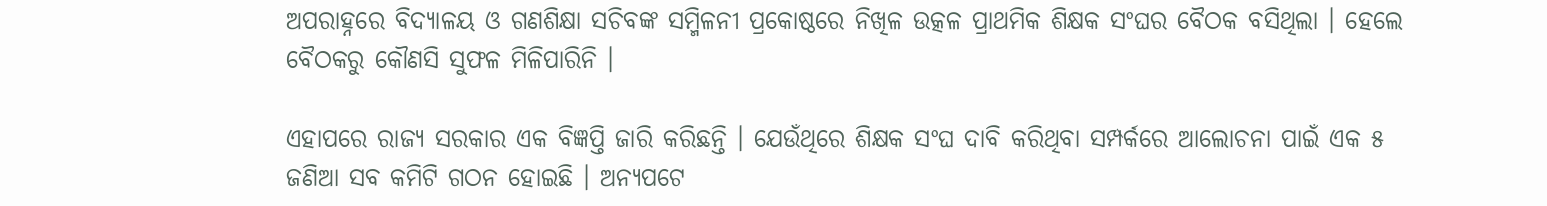ଅପରାହ୍ନରେ ବିଦ୍ୟାଳୟ ଓ ଗଣଶିକ୍ଷା ସଚିବଙ୍କ ସମ୍ମିଳନୀ ପ୍ରକୋଷ୍ଠରେ ନିଖିଳ ଉତ୍କଳ ପ୍ରାଥମିକ ଶିକ୍ଷକ ସଂଘର ବୈଠକ ବସିଥିଲା । ହେଲେ ବୈଠକରୁ କୌଣସି ସୁଫଳ ମିଳିପାରିନି ।

ଏହାପରେ ରାଜ୍ୟ ସରକାର ଏକ ବିଜ୍ଞପ୍ତି ଜାରି କରିଛନ୍ତି । ଯେଉଁଥିରେ ଶିକ୍ଷକ ସଂଘ ଦାବି କରିଥିବା ସମ୍ପର୍କରେ ଆଲୋଚନା ପାଇଁ ଏକ ୫ ଜଣିଆ ସବ କମିଟି ଗଠନ ହୋଇଛି । ଅନ୍ୟପଟେ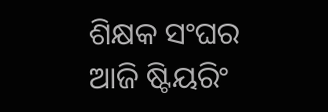ଶିକ୍ଷକ ସଂଘର ଆଜି ଷ୍ଟିୟରିଂ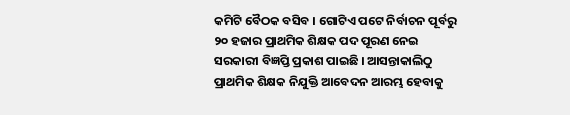କମିଟି ବୈଠକ ବସିବ । ଗୋଟିଏ ପଟେ ନିର୍ବାଚନ ପୂର୍ବରୁ ୨୦ ହଜାର ପ୍ରାଥମିକ ଶିକ୍ଷକ ପଦ ପୂରଣ ନେଇ ସରକାରୀ ବିଜ୍ଞପ୍ତି ପ୍ରକାଶ ପାଇଛି । ଆସନ୍ତାକାଲିଠୁ ପ୍ରାଥମିକ ଶିକ୍ଷକ ନିଯୁକ୍ତି ଆବେଦନ ଆରମ୍ଭ ହେବାକୁ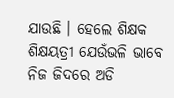ଯାଉଛି । ହେଲେ ଶିକ୍ଷକ ଶିକ୍ଷୟତ୍ରୀ ଯେଉଁଭଳି ଭାବେ ନିଜ ଜିଦରେ ଅଡି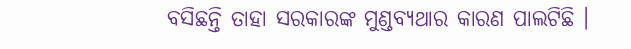ବସିଛନ୍ତି ତାହା ସରକାରଙ୍କ ମୁଣ୍ଡବ୍ୟଥାର କାରଣ ପାଲଟିଛି ।